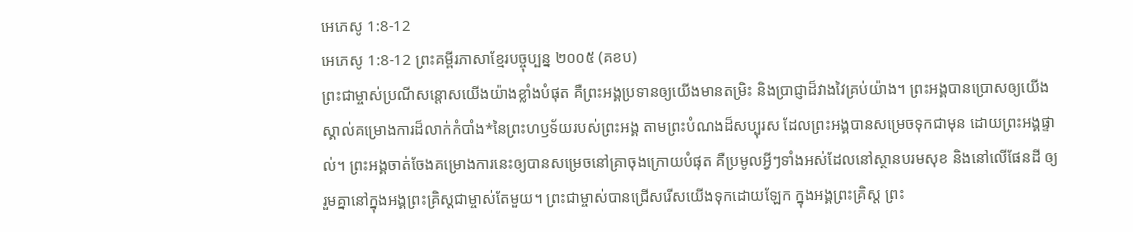អេភេសូ 1:8-12
អេភេសូ 1:8-12 ព្រះគម្ពីរភាសាខ្មែរបច្ចុប្បន្ន ២០០៥ (គខប)
ព្រះជាម្ចាស់ប្រណីសន្ដោសយើងយ៉ាងខ្លាំងបំផុត គឺព្រះអង្គប្រទានឲ្យយើងមានតម្រិះ និងប្រាជ្ញាដ៏វាងវៃគ្រប់យ៉ាង។ ព្រះអង្គបានប្រោសឲ្យយើងស្គាល់គម្រោងការដ៏លាក់កំបាំង*នៃព្រះហឫទ័យរបស់ព្រះអង្គ តាមព្រះបំណងដ៏សប្បុរស ដែលព្រះអង្គបានសម្រេចទុកជាមុន ដោយព្រះអង្គផ្ទាល់។ ព្រះអង្គចាត់ចែងគម្រោងការនេះឲ្យបានសម្រេចនៅគ្រាចុងក្រោយបំផុត គឺប្រមូលអ្វីៗទាំងអស់ដែលនៅស្ថានបរមសុខ និងនៅលើផែនដី ឲ្យរួមគ្នានៅក្នុងអង្គព្រះគ្រិស្តជាម្ចាស់តែមួយ។ ព្រះជាម្ចាស់បានជ្រើសរើសយើងទុកដោយឡែក ក្នុងអង្គព្រះគ្រិស្ត ព្រះ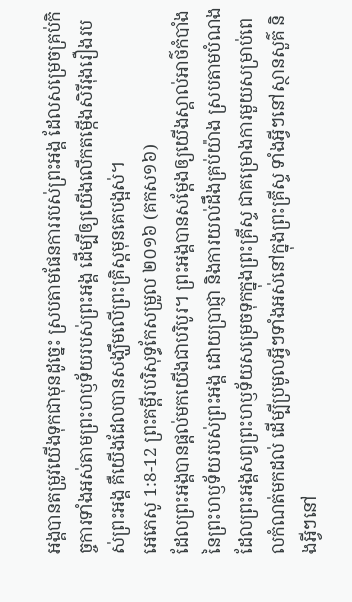អង្គបានតម្រូវយើងទុកជាមុនដូច្នេះ ស្របតាមផែនការរបស់ព្រះអង្គ ដែលសម្រេចគ្រប់កិច្ចការទាំងអស់តាមព្រះហឫទ័យរបស់ព្រះអង្គ ដើម្បីឲ្យយើងលើកតម្កើងសិរីរុងរឿងរបស់ព្រះអង្គ គឺយើងដែលបានសង្ឃឹមលើព្រះគ្រិស្តមុនគេបង្អស់។
អេភេសូ 1:8-12 ព្រះគម្ពីរបរិសុទ្ធកែសម្រួល ២០១៦ (គកស១៦)
ដែលព្រះអង្គបានផ្តល់មកយើងជាបរិបូរ។ ព្រះអង្គបានសម្ដែងឲ្យយើងស្គាល់អាថ៌កំបាំងនៃព្រះហឫទ័យរបស់ព្រះអង្គ ដោយប្រាជ្ញា និងការយល់ដឹងគ្រប់យ៉ាង ស្របតាមបំណងដែលព្រះអង្គសព្វព្រះហឫទ័យសម្រេចទុកក្នុងព្រះគ្រីស្ទ ជាគម្រោងការមួយសម្រាប់ពេលកំណត់មកដល់ ដើម្បីប្រមូលអ្វីៗទាំងអស់នៅក្នុងព្រះគ្រីស្ទ ទាំងអ្វីៗនៅស្ថានសួគ៌ និងអ្វីៗនៅ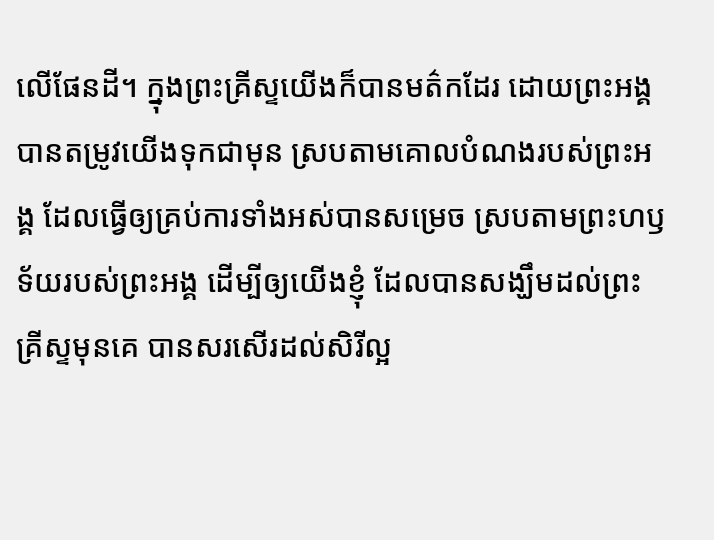លើផែនដី។ ក្នុងព្រះគ្រីស្ទយើងក៏បានមត៌កដែរ ដោយព្រះអង្គបានតម្រូវយើងទុកជាមុន ស្របតាមគោលបំណងរបស់ព្រះអង្គ ដែលធ្វើឲ្យគ្រប់ការទាំងអស់បានសម្រេច ស្របតាមព្រះហឫទ័យរបស់ព្រះអង្គ ដើម្បីឲ្យយើងខ្ញុំ ដែលបានសង្ឃឹមដល់ព្រះគ្រីស្ទមុនគេ បានសរសើរដល់សិរីល្អ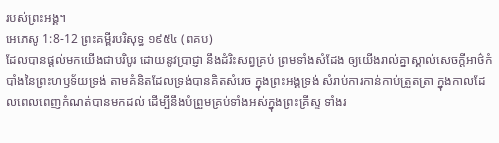របស់ព្រះអង្គ។
អេភេសូ 1:8-12 ព្រះគម្ពីរបរិសុទ្ធ ១៩៥៤ (ពគប)
ដែលបានផ្តល់មកយើងជាបរិបូរ ដោយនូវប្រាជ្ញា នឹងដំរិះសព្វគ្រប់ ព្រមទាំងសំដែង ឲ្យយើងរាល់គ្នាស្គាល់សេចក្ដីអាថ៌កំបាំងនៃព្រះហឫទ័យទ្រង់ តាមគំនិតដែលទ្រង់បានគិតសំរេច ក្នុងព្រះអង្គទ្រង់ សំរាប់ការកាន់កាប់ត្រួតត្រា ក្នុងកាលដែលពេលពេញកំណត់បានមកដល់ ដើម្បីនឹងបំព្រួមគ្រប់ទាំងអស់ក្នុងព្រះគ្រីស្ទ ទាំងរ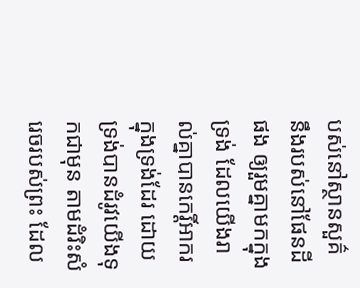បស់នៅស្ថានសួគ៌ នឹងរបស់នៅផែនដីផង ឲ្យរួមគ្នាមកក្នុងទ្រង់ ដែលយើងរាល់គ្នាបានកេរ្តិ៍អាករក្នុងទ្រង់ដែរ ដោយទ្រង់បានដំរូវយើងទុកជាមុន តាមដំរិះសំរេចរបស់ព្រះ ដែល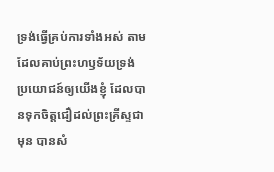ទ្រង់ធ្វើគ្រប់ការទាំងអស់ តាមដែលគាប់ព្រះហឫទ័យទ្រង់ ប្រយោជន៍ឲ្យយើងខ្ញុំ ដែលបានទុកចិត្តជឿដល់ព្រះគ្រីស្ទជាមុន បានសំ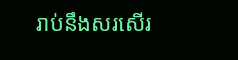រាប់នឹងសរសើរ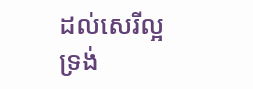ដល់សេរីល្អទ្រង់